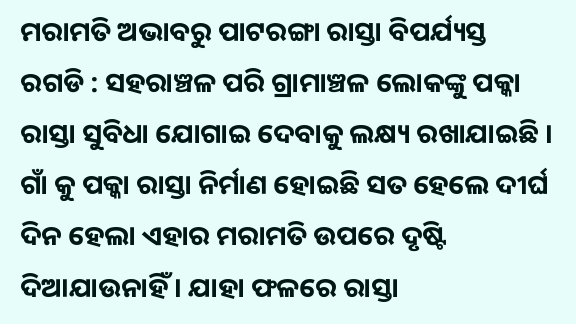ମରାମତି ଅଭାବରୁ ପାଟରଙ୍ଗା ରାସ୍ତା ବିପର୍ଯ୍ୟସ୍ତ
ରଗଡି : ସହରାଞ୍ଚଳ ପରି ଗ୍ରାମାଞ୍ଚଳ ଲୋକଙ୍କୁ ପକ୍କା ରାସ୍ତା ସୁବିଧା ଯୋଗାଇ ଦେବାକୁ ଲକ୍ଷ୍ୟ ରଖାଯାଇଛି । ଗାଁ କୁ ପକ୍କା ରାସ୍ତା ନିର୍ମାଣ ହୋଇଛି ସତ ହେଲେ ଦୀର୍ଘ ଦିନ ହେଲା ଏହାର ମରାମତି ଉପରେ ଦୃଷ୍ଟି ଦିଆଯାଉନାହିଁ । ଯାହା ଫଳରେ ରାସ୍ତା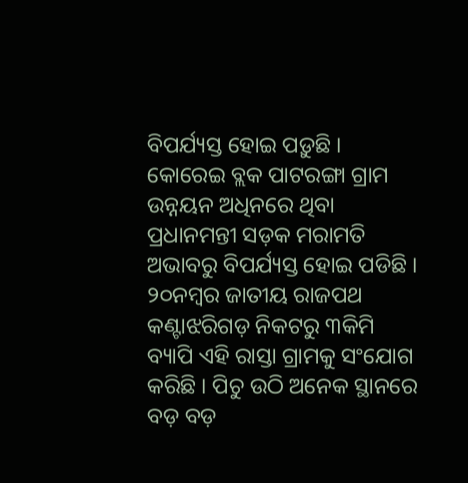ବିପର୍ଯ୍ୟସ୍ତ ହୋଇ ପଡ଼ୁଛି । କୋରେଇ ବ୍ଲକ ପାଟରଙ୍ଗା ଗ୍ରାମ ଉନ୍ନୟନ ଅଧିନରେ ଥିବା ପ୍ରଧାନମନ୍ତୀ ସଡ଼କ ମରାମତି ଅଭାବରୁ ବିପର୍ଯ୍ୟସ୍ତ ହୋଇ ପଡିଛି । ୨୦ନମ୍ବର ଜାତୀୟ ରାଜପଥ କଣ୍ଟାଝରିଗଡ଼ ନିକଟରୁ ୩କିମି ବ୍ୟାପି ଏହି ରାସ୍ତା ଗ୍ରାମକୁ ସଂଯୋଗ କରିଛି । ପିଚୁ ଉଠି ଅନେକ ସ୍ଥାନରେ ବଡ଼ ବଡ଼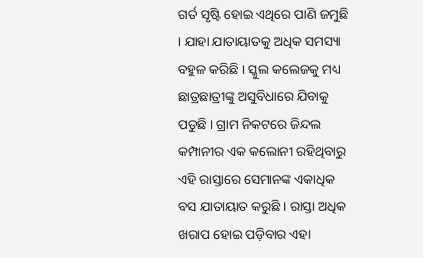ଗର୍ତ ସୃଷ୍ଟି ହୋଇ ଏଥିରେ ପାଣି ଜମୁଛି । ଯାହା ଯାତାୟାତକୁ ଅଧିକ ସମସ୍ୟା ବହୁଳ କରିଛି । ସ୍କୁଲ କଲେଜକୁ ମଧ୍ୟ ଛାତ୍ରଛାତ୍ରୀଙ୍କୁ ଅସୁବିଧାରେ ଯିବାକୁ ପଡୁଛି । ଗ୍ରାମ ନିକଟରେ ଜିନ୍ଦଲ କମ୍ପାନୀର ଏକ କଲୋନୀ ରହିଥିବାରୁ ଏହି ରାସ୍ତାରେ ସେମାନଙ୍କ ଏକାଧିକ ବସ ଯାତାୟାତ କରୁଛି । ରାସ୍ତା ଅଧିକ ଖରାପ ହୋଇ ପଡ଼ିବାର ଏହା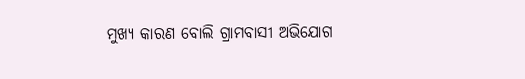ମୁଖ୍ୟ କାରଣ ବୋଲି ଗ୍ରାମବାସୀ ଅଭିଯୋଗ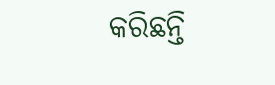କରିଛନ୍ତି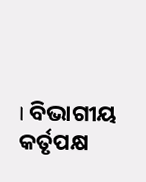। ବିଭାଗୀୟ କର୍ତୃପକ୍ଷ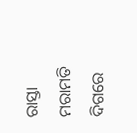ରାସ୍ତା ମରାମତି ଦିଗରେ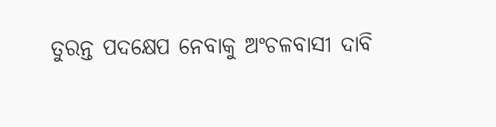ତୁରନ୍ତ ପଦକ୍ଷେପ ନେବାକୁ ଅଂଚଳବାସୀ ଦାବି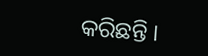କରିଛନ୍ତି ।